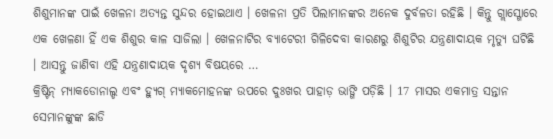ଶିଶୁମାନଙ୍କ ପାଇଁ ଖେଳନା ଅତ୍ୟନ୍ତ ସୁନ୍ଦର ହୋଇଥାଏ । ଖେଳନା ପ୍ରତି ପିଲାମାନଙ୍କର ଅନେକ ଦୁର୍ବଳତା ରହିଛି । କିନ୍ତୁ ଗ୍ଲାସ୍ଗୋରେ ଏକ ଖେଳଣା ହିଁ ଏକ ଶିଶୁର କାଳ ସାଜିଲା । ଖେଳନାଟିର ବ୍ୟାଟେରୀ ଗିଳିଦେବା କାରଣରୁ ଶିଶୁଟିର ଯନ୍ତ୍ରଣାଦାୟକ ମୃତ୍ୟୁ ଘଟିଛି । ଆସନ୍ତୁ ଜାଣିବା ଏହି ଯନ୍ତ୍ରଣାଦାୟକ ଦୃଶ୍ୟ ବିଷୟରେ …
କ୍ରିଷ୍ଟିନ୍ ମ୍ୟାକଡୋନାଲ୍ଡ ଏବଂ ହ୍ୟୁଗ୍ ମ୍ୟାକମୋହନଙ୍କ ଉପରେ ଦୁଃଖର ପାହାଡ଼ ଭାଙ୍ଗି ପଡ଼ିଛି । 17 ମାସର ଏକମାତ୍ର ସନ୍ତାନ ସେମାନଙ୍କୁଙ୍କ ଛାଡି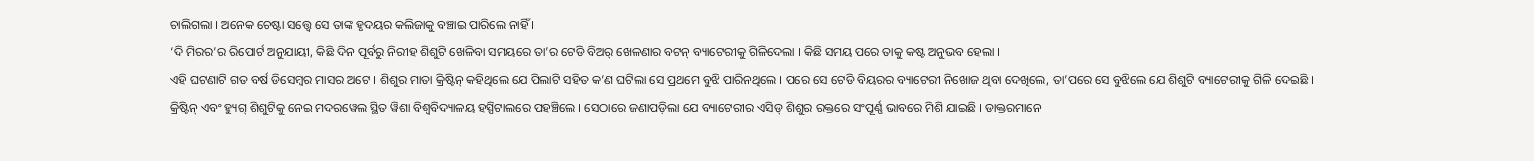ଚାଲିଗଲା । ଅନେକ ଚେଷ୍ଟା ସତ୍ତ୍ଵେ ସେ ତାଙ୍କ ହୃଦୟର କଲିଜାକୁ ବଞ୍ଚାଇ ପାରିଲେ ନାହିଁ ।
‘ଦି ମିରର’ର ରିପୋର୍ଟ ଅନୁଯାୟୀ, କିଛି ଦିନ ପୂର୍ବରୁ ନିରୀହ ଶିଶୁଟି ଖେଳିବା ସମୟରେ ତା’ର ଟେଡି ବିଅର୍ ଖେଳଣାର ବଟନ୍ ବ୍ୟାଟେରୀକୁ ଗିଳିଦେଲା । କିଛି ସମୟ ପରେ ତାକୁ କଷ୍ଟ ଅନୁଭବ ହେଲା ।
ଏହି ଘଟଣାଟି ଗତ ବର୍ଷ ଡିସେମ୍ବର ମାସର ଅଟେ । ଶିଶୁର ମାତା କ୍ରିଷ୍ଟିନ୍ କହିଥିଲେ ଯେ ପିଲାଟି ସହିତ କ’ଣ ଘଟିଲା ସେ ପ୍ରଥମେ ବୁଝି ପାରିନଥିଲେ । ପରେ ସେ ଟେଡି ବିୟରର ବ୍ୟାଟେରୀ ନିଖୋଜ ଥିବା ଦେଖିଲେ, ତା’ପରେ ସେ ବୁଝିଲେ ଯେ ଶିଶୁଟି ବ୍ୟାଟେରୀକୁ ଗିଳି ଦେଇଛି ।
କ୍ରିଷ୍ଟିନ୍ ଏବଂ ହ୍ୟୁଗ୍ ଶିଶୁଟିକୁ ନେଇ ମଦରୱେଲ ସ୍ଥିତ ୱିଶା ବିଶ୍ୱବିଦ୍ୟାଳୟ ହସ୍ପିଟାଲରେ ପହଞ୍ଚିଲେ । ସେଠାରେ ଜଣାପଡ଼ିଲା ଯେ ବ୍ୟାଟେରୀର ଏସିଡ୍ ଶିଶୁର ରକ୍ତରେ ସଂପୂର୍ଣ୍ଣ ଭାବରେ ମିଶି ଯାଇଛି । ଡାକ୍ତରମାନେ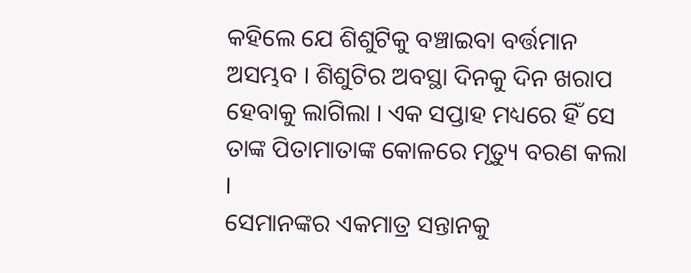କହିଲେ ଯେ ଶିଶୁଟିକୁ ବଞ୍ଚାଇବା ବର୍ତ୍ତମାନ ଅସମ୍ଭବ । ଶିଶୁଟିର ଅବସ୍ଥା ଦିନକୁ ଦିନ ଖରାପ ହେବାକୁ ଲାଗିଲା । ଏକ ସପ୍ତାହ ମଧ୍ୟରେ ହିଁ ସେ ତାଙ୍କ ପିତାମାତାଙ୍କ କୋଳରେ ମୃତ୍ୟୁ ବରଣ କଲା ।
ସେମାନଙ୍କର ଏକମାତ୍ର ସନ୍ତାନକୁ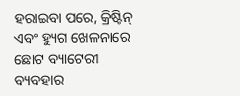ହରାଇବା ପରେ, କ୍ରିଷ୍ଟିନ୍ ଏବଂ ହ୍ୟୁଗ ଖେଳନାରେ ଛୋଟ ବ୍ୟାଟେରୀ ବ୍ୟବହାର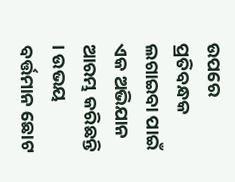ଉପରେ ପ୍ରତିବନ୍ଧକ ଲଗାଇବା ପାଇଁ ଏକ ଅଭିଯାନ ଆରମ୍ଭ କରିଛନ୍ତି । ଉଭୟ ବର୍ତ୍ତମାନ ଛୋଟ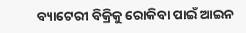ବ୍ୟାଟେରୀ ବିକ୍ରିକୁ ରୋକିବା ପାଇଁ ଆଇନ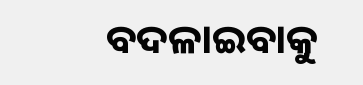ବଦଳାଇବାକୁ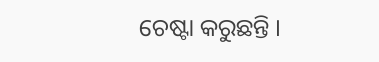ଚେଷ୍ଟା କରୁଛନ୍ତି ।